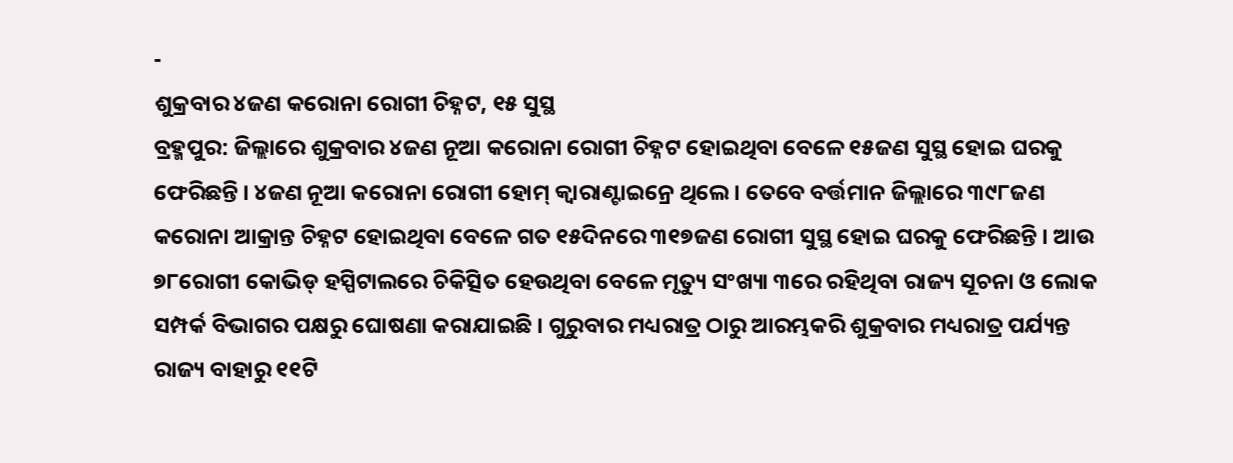-
ଶୁକ୍ରବାର ୪ଜଣ କରୋନା ରୋଗୀ ଚିହ୍ନଟ, ୧୫ ସୁସ୍ଥ
ବ୍ରହ୍ମପୁର: ଜିଲ୍ଲାରେ ଶୁକ୍ରବାର ୪ଜଣ ନୂଆ କରୋନା ରୋଗୀ ଚିହ୍ନଟ ହୋଇଥିବା ବେଳେ ୧୫ଜଣ ସୁସ୍ଥ ହୋଇ ଘରକୁ ଫେରିଛନ୍ତି । ୪ଜଣ ନୂଆ କରୋନା ରୋଗୀ ହୋମ୍ କ୍ୱାରାଣ୍ଟାଇନ୍ରେ ଥିଲେ । ତେବେ ବର୍ତ୍ତମାନ ଜିଲ୍ଲାରେ ୩୯୮ଜଣ କରୋନା ଆକ୍ରାନ୍ତ ଚିହ୍ନଟ ହୋଇଥିବା ବେଳେ ଗତ ୧୫ଦିନରେ ୩୧୭ଜଣ ରୋଗୀ ସୁସ୍ଥ ହୋଇ ଘରକୁ ଫେରିଛନ୍ତି । ଆଉ ୭୮ରୋଗୀ କୋଭିଡ୍ ହସ୍ପିଟାଲରେ ଚିକିତ୍ସିତ ହେଉଥିବା ବେଳେ ମୃତ୍ୟୁ ସଂଖ୍ୟା ୩ରେ ରହିଥିବା ରାଜ୍ୟ ସୂଚନା ଓ ଲୋକ ସମ୍ପର୍କ ବିଭାଗର ପକ୍ଷରୁ ଘୋଷଣା କରାଯାଇଛି । ଗୁରୁବାର ମଧ୍ୟରାତ୍ର ଠାରୁ ଆରମ୍ଭକରି ଶୁକ୍ରବାର ମଧ୍ୟରାତ୍ର ପର୍ଯ୍ୟନ୍ତ ରାଜ୍ୟ ବାହାରୁ ୧୧ଟି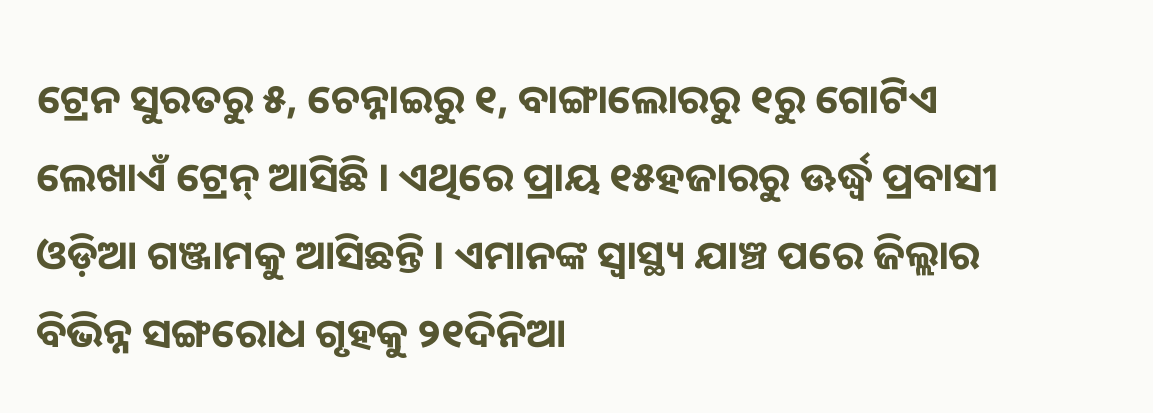ଟ୍ରେନ ସୁରତରୁ ୫, ଚେନ୍ନାଇରୁ ୧, ବାଙ୍ଗାଲୋରରୁ ୧ରୁ ଗୋଟିଏ ଲେଖାଏଁ ଟ୍ରେନ୍ ଆସିଛି । ଏଥିରେ ପ୍ରାୟ ୧୫ହଜାରରୁ ଊର୍ଦ୍ଧ୍ୱ ପ୍ରବାସୀ ଓଡ଼ିଆ ଗଞ୍ଜାମକୁ ଆସିଛନ୍ତି । ଏମାନଙ୍କ ସ୍ୱାସ୍ଥ୍ୟ ଯାଞ୍ଚ ପରେ ଜିଲ୍ଲାର ବିଭିନ୍ନ ସଙ୍ଗରୋଧ ଗୃହକୁ ୨୧ଦିନିଆ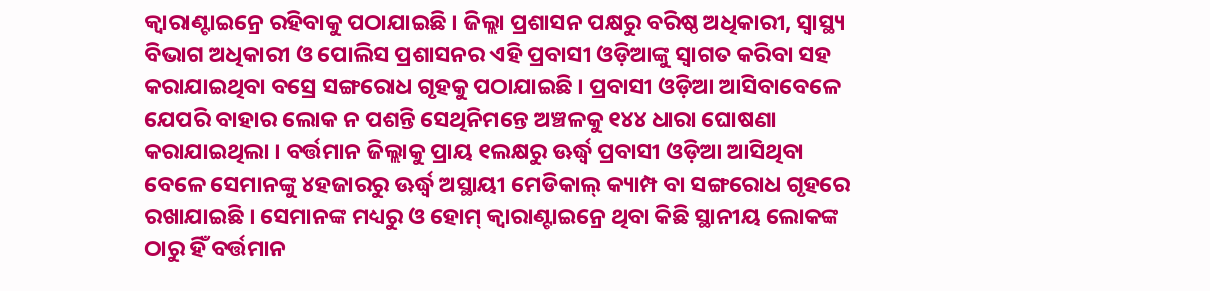କ୍ୱାରାଣ୍ଟାଇନ୍ରେ ରହିବାକୁ ପଠାଯାଇଛି । ଜିଲ୍ଲା ପ୍ରଶାସନ ପକ୍ଷରୁ ବରିଷ୍ଠ ଅଧିକାରୀ, ସ୍ୱାସ୍ଥ୍ୟ ବିଭାଗ ଅଧିକାରୀ ଓ ପୋଲିସ ପ୍ରଶାସନର ଏହି ପ୍ରବାସୀ ଓଡ଼ିଆଙ୍କୁ ସ୍ୱାଗତ କରିବା ସହ କରାଯାଇଥିବା ବସ୍ରେ ସଙ୍ଗରୋଧ ଗୃହକୁ ପଠାଯାଇଛି । ପ୍ରବାସୀ ଓଡ଼ିଆ ଆସିବାବେଳେ ଯେପରି ବାହାର ଲୋକ ନ ପଶନ୍ତି ସେଥିନିମନ୍ତେ ଅଞ୍ଚଳକୁ ୧୪୪ ଧାରା ଘୋଷଣା କରାଯାଇଥିଲା । ବର୍ତ୍ତମାନ ଜିଲ୍ଲାକୁ ପ୍ରାୟ ୧ଲକ୍ଷରୁ ଊର୍ଦ୍ଧ୍ୱ ପ୍ରବାସୀ ଓଡ଼ିଆ ଆସିଥିବା ବେଳେ ସେମାନଙ୍କୁ ୪ହଜାରରୁ ଊର୍ଦ୍ଧ୍ୱ ଅସ୍ଥାୟୀ ମେଡିକାଲ୍ କ୍ୟାମ୍ପ ବା ସଙ୍ଗରୋଧ ଗୃହରେ ରଖାଯାଇଛି । ସେମାନଙ୍କ ମଧ୍ୟରୁ ଓ ହୋମ୍ କ୍ୱାରାଣ୍ଟାଇନ୍ରେ ଥିବା କିଛି ସ୍ଥାନୀୟ ଲୋକଙ୍କ ଠାରୁ ହିଁ ବର୍ତ୍ତମାନ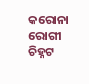କରୋନା ରୋଗୀ ଚିହ୍ନଟ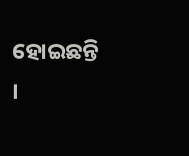ହୋଇଛନ୍ତି ।